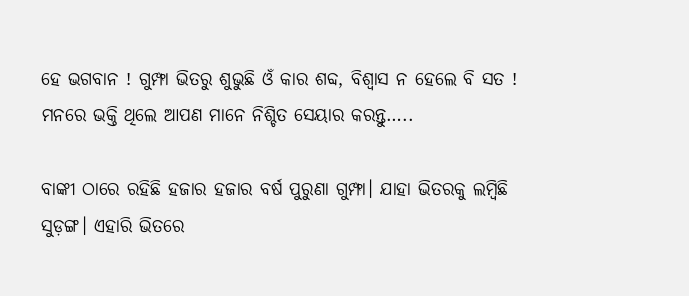ହେ ଭଗବାନ ! ଗୁମ୍ଫା ଭିତରୁ ଶୁଭୁଛି ଓଁ କାର ଶବ୍ଦ, ବିଶ୍ୱାସ ନ ହେଲେ ବି ସତ ! ମନରେ ଭକ୍ତି ଥିଲେ ଆପଣ ମାନେ ନିଶ୍ଚିତ ସେୟାର କରନ୍ତୁ…..

ବାଙ୍କୀ ଠାରେ ରହିଛି ହଜାର ହଜାର ବର୍ଷ ପୁରୁଣା ଗୁମ୍ଫା। ଯାହା ଭିତରକୁ ଲମ୍ବିଛି ସୁଡ଼ଙ୍ଗ। ଏହାରି ଭିତରେ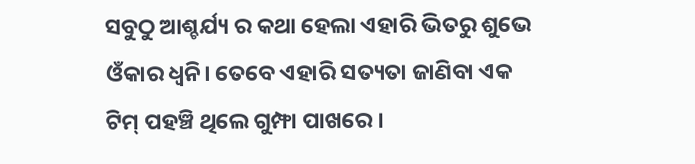ସବୁଠୁ ଆଶ୍ଚର୍ଯ୍ୟ ର କଥା ହେଲା ଏହାରି ଭିତରୁ ଶୁଭେ ଓଁକାର ଧ୍ଵନି। ତେବେ ଏହାରି ସତ୍ୟତା ଜାଣିବା ଏକ ଟିମ୍ ପହଞ୍ଚି ଥିଲେ ଗୁମ୍ଫା ପାଖରେ ।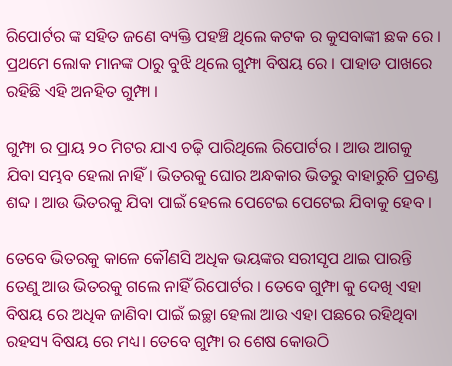ରିପୋର୍ଟର ଙ୍କ ସହିତ ଜଣେ ବ୍ୟକ୍ତି ପହଞ୍ଚି ଥିଲେ କଟକ ର କୁସବାଙ୍କୀ ଛକ ରେ । ପ୍ରଥମେ ଲୋକ ମାନଙ୍କ ଠାରୁ ବୁଝି ଥିଲେ ଗୁମ୍ଫା ବିଷୟ ରେ । ପାହାଡ ପାଖରେ ରହିଛି ଏହି ଅନହିତ ଗୁମ୍ଫା ।

ଗୁମ୍ଫା ର ପ୍ରାୟ ୨୦ ମିଟର ଯାଏ ଚଢ଼ି ପାରିଥିଲେ ରିପୋର୍ଟର । ଆଉ ଆଗକୁ ଯିବା ସମ୍ଭବ ହେଲା ନାହିଁ। ଭିତରକୁ ଘୋର ଅନ୍ଧକାର ଭିତରୁ ବାହାରୁଚି ପ୍ରଚଣ୍ଡ ଶବ୍ଦ । ଆଉ ଭିତରକୁ ଯିବା ପାଇଁ ହେଲେ ପେଟେଇ ପେଟେଇ ଯିବାକୁ ହେବ ।

ତେବେ ଭିତରକୁ କାଳେ କୌଣସି ଅଧିକ ଭୟଙ୍କର ସରୀସୃପ ଥାଇ ପାରନ୍ତି ତେଣୁ ଆଉ ଭିତରକୁ ଗଲେ ନାହିଁ ରିପୋର୍ଟର । ତେବେ ଗୁମ୍ଫା କୁ ଦେଖି ଏହା ବିଷୟ ରେ ଅଧିକ ଜାଣିବା ପାଇଁ ଇଚ୍ଛା ହେଲା ଆଉ ଏହା ପଛରେ ରହିଥିବା ରହସ୍ୟ ବିଷୟ ରେ ମଧ୍ୟ। ତେବେ ଗୁମ୍ଫା ର ଶେଷ କୋଉଠି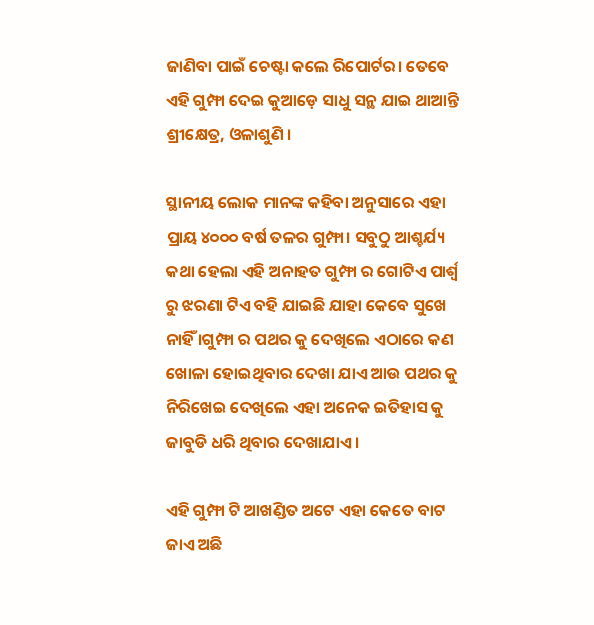ଜାଣିବା ପାଇଁ ଚେଷ୍ଟା କଲେ ରିପୋର୍ଟର। ତେବେ ଏହି ଗୁମ୍ଫା ଦେଇ କୁଆଡ଼େ ସାଧୁ ସନ୍ଥ ଯାଇ ଥାଆନ୍ତି ଶ୍ରୀକ୍ଷେତ୍ର, ଓଳାଶୁଣି ।

ସ୍ଥାନୀୟ ଲୋକ ମାନଙ୍କ କହିବା ଅନୁସାରେ ଏହା ପ୍ରାୟ ୪୦୦୦ ବର୍ଷ ତଳର ଗୁମ୍ଫା। ସବୁଠୁ ଆଶ୍ଚର୍ଯ୍ୟ କଥା ହେଲା ଏହି ଅନାହତ ଗୁମ୍ଫା ର ଗୋଟିଏ ପାର୍ଶ୍ଵ ରୁ ଝରଣା ଟିଏ ବହି ଯାଇଛି ଯାହା କେବେ ସୁଖେ ନାହିଁ ।ଗୁମ୍ଫା ର ପଥର କୁ ଦେଖିଲେ ଏଠାରେ କଣ ଖୋଳା ହୋଇଥିବାର ଦେଖା ଯାଏ ଆଉ ପଥର କୁ ନିରିଖେଇ ଦେଖିଲେ ଏହା ଅନେକ ଇତିହାସ କୁ ଜାବୁଡି ଧରି ଥିବାର ଦେଖାଯାଏ ।

ଏହି ଗୁମ୍ଫା ଟି ଆଖଣ୍ଡିତ ଅଟେ ଏହା କେତେ ବାଟ ଜାଏ ଅଛି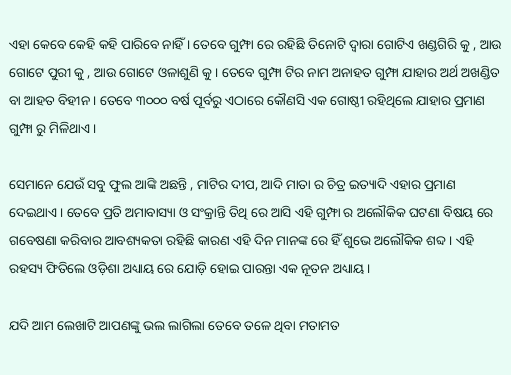ଏହା କେବେ କେହି କହି ପାରିବେ ନାହିଁ । ତେବେ ଗୁମ୍ଫା ରେ ରହିଛି ତିନୋଟି ଦ୍ଵାରା ଗୋଟିଏ ଖଣ୍ଡଗିରି କୁ , ଆଉ ଗୋଟେ ପୁରୀ କୁ , ଆଉ ଗୋଟେ ଓଳାଶୁଣି କୁ । ତେବେ ଗୁମ୍ଫା ଟିର ନାମ ଅନାହତ ଗୁମ୍ଫା ଯାହାର ଅର୍ଥ ଅଖଣ୍ଡିତ ବା ଆହତ ବିହୀନ । ତେବେ ୩୦୦୦ ବର୍ଷ ପୂର୍ବରୁ ଏଠାରେ କୌଣସି ଏକ ଗୋଷ୍ଠୀ ରହିଥିଲେ ଯାହାର ପ୍ରମାଣ ଗୁମ୍ଫା ରୁ ମିଳିଥାଏ ।

ସେମାନେ ଯେଉଁ ସବୁ ଫୁଲ ଆଙ୍କି ଅଛନ୍ତି , ମାଟିର ଦୀପ, ଆଦି ମାତା ର ଚିତ୍ର ଇତ୍ୟାଦି ଏହାର ପ୍ରମାଣ ଦେଇଥାଏ । ତେବେ ପ୍ରତି ଅମାବାସ୍ୟା ଓ ସଂକ୍ରାନ୍ତି ତିଥି ରେ ଆସି ଏହି ଗୁମ୍ଫା ର ଅଲୌକିକ ଘଟଣା ବିଷୟ ରେ ଗବେଷଣା କରିବାର ଆବଶ୍ୟକତା ରହିଛି କାରଣ ଏହି ଦିନ ମାନଙ୍କ ରେ ହିଁ ଶୁଭେ ଅଲୌକିକ ଶବ୍ଦ । ଏହି ରହସ୍ୟ ଫିତିଲେ ଓଡ଼ିଶା ଅଧ୍ୟାୟ ରେ ଯୋଡ଼ି ହୋଇ ପାରନ୍ତା ଏକ ନୂତନ ଅଧ୍ୟାୟ।

ଯଦି ଆମ ଲେଖାଟି ଆପଣଙ୍କୁ ଭଲ ଲାଗିଲା ତେବେ ତଳେ ଥିବା ମତାମତ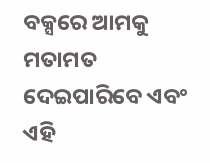ବକ୍ସରେ ଆମକୁ ମତାମତ ଦେଇପାରିବେ ଏବଂ ଏହି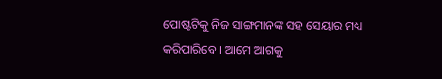ପୋଷ୍ଟଟିକୁ ନିଜ ସାଙ୍ଗମାନଙ୍କ ସହ ସେୟାର ମଧ୍ୟ କରିପାରିବେ । ଆମେ ଆଗକୁ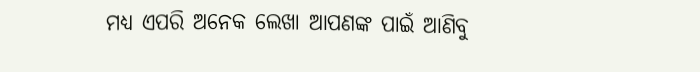ମଧ୍ୟ ଏପରି ଅନେକ ଲେଖା ଆପଣଙ୍କ ପାଇଁ ଆଣିବୁ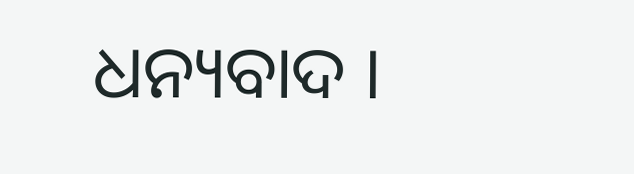ଧନ୍ୟବାଦ ।